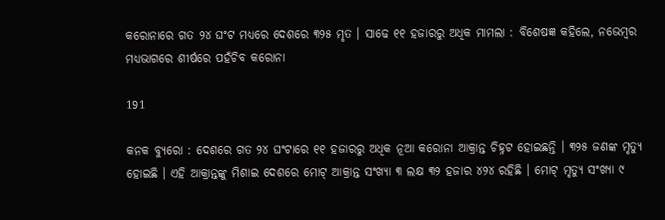କରୋନାରେ ଗତ ୨୪ ଘଂଟ ମଧ୍ୟରେ ଦେଶରେ ୩୨୫ ମୃତ । ସାଢେ ୧୧ ହଜାରରୁ ଅଧିକ ମାମଲା : ବିଶେଷଜ୍ଞ କହିଲେ, ନଭେମ୍ବର ମଧ୍ୟଭାଗରେ ଶୀର୍ଷରେ ପହଁଚିବ କରୋନା

191

କନକ ବ୍ୟୁରୋ : ଦେଶରେ ଗତ ୨୪ ଘଂଟାରେ ୧୧ ହଜାରରୁ ଅଧିକ ନୂଆ କରୋନା ଆକ୍ରାନ୍ତ ଚିହ୍ନଟ ହୋଇଛନ୍ତି । ୩୨୫ ଜଣଙ୍କ ମୃତ୍ୟୁ ହୋଇଛି । ଏହି ଆକ୍ରାନ୍ତଙ୍କୁ ମିଶାଇ ଦେଶରେ ମୋଟ୍ ଆକ୍ରାନ୍ତ ସଂଖ୍ୟା ୩ ଲକ୍ଷ ୩୨ ହଜାର ୪୨୪ ରହିଛି । ମୋଟ୍ ମୃତ୍ୟୁ ସଂଖ୍ୟା ୯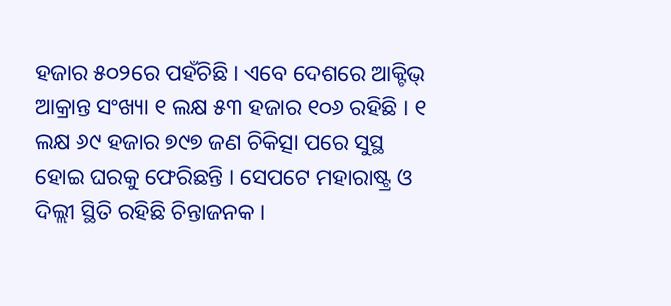ହଜାର ୫୦୨ରେ ପହଁଚିଛି । ଏବେ ଦେଶରେ ଆକ୍ଟିଭ୍ ଆକ୍ରାନ୍ତ ସଂଖ୍ୟା ୧ ଲକ୍ଷ ୫୩ ହଜାର ୧୦୬ ରହିଛି । ୧ ଲକ୍ଷ ୬୯ ହଜାର ୭୯୭ ଜଣ ଚିକିତ୍ସା ପରେ ସୁସ୍ଥ ହୋଇ ଘରକୁ ଫେରିଛନ୍ତି । ସେପଟେ ମହାରାଷ୍ଟ୍ର ଓ ଦିଲ୍ଲୀ ସ୍ଥିତି ରହିଛି ଚିନ୍ତାଜନକ ।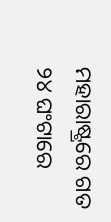ମହାରାଷ୍ଟ୍ରରେ ଗତ ୨୪ ଘଂଟାରେ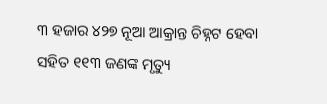୩ ହଜାର ୪୨୭ ନୂଆ ଆକ୍ରାନ୍ତ ଚିହ୍ନଟ ହେବା ସହିତ ୧୧୩ ଜଣଙ୍କ ମୃତ୍ୟୁ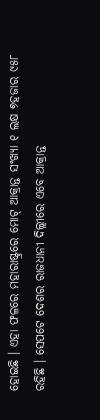ହୋଇଛି । ଏହା ଫଳରେ ମହାରାଷ୍ଟ୍ରରେ ମୋଟ୍ ଆକ୍ରାନ୍ତ ସଂଖ୍ୟା ୧ ଲକ୍ଷ ୭ହଜାର ୯୫୮ ରହିଛି । ସେପଟେ ଦେଶର ରାଜଧାନୀ ଦିଲ୍ଲୀରେ ଏବେ ଆକ୍ରାନ୍ତ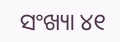ସଂଖ୍ୟା ୪୧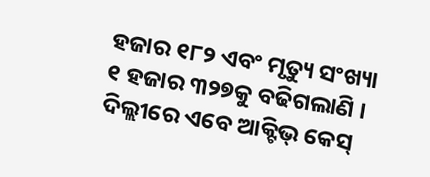ହଜାର ୧୮୨ ଏବଂ ମୃତ୍ୟୁ ସଂଖ୍ୟା ୧ ହଜାର ୩୨୭କୁ ବଢିଗଲାଣି । ଦିଲ୍ଲୀରେ ଏବେ ଆକ୍ଟିଭ୍ କେସ୍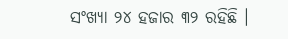ସଂଖ୍ୟା ୨୪ ହଜାର ୩୨ ରହିଛି ।